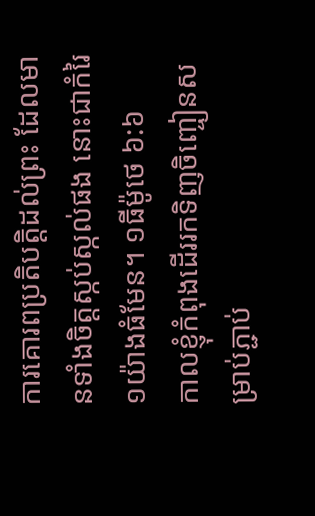ការគោរពប្រតិបត្តិដល់ព្រះ ដែលមានទាំងចិត្តស្កប់ស្កល់ផង នោះជាកំរៃ១យ៉ាងធំមែន។ ១ធីម៉ូថេ ៦:៦
កាលខ្ញុំកំពុងដើររកទិញចិញ្ចៀនសម្រាប់ភ្ជាប់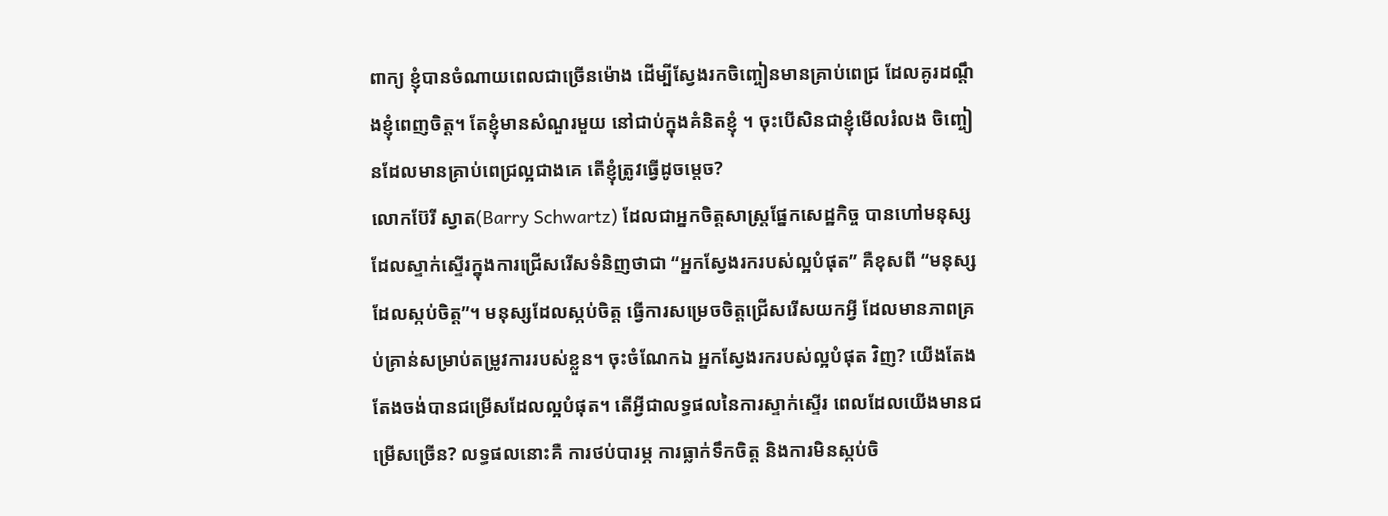ពាក្យ ខ្ញុំបានចំណាយពេលជាច្រើនម៉ោង ដើម្បីស្វែងរកចិញ្ចៀនមានគ្រាប់ពេជ្រ ដែលគូរដណ្តឹងខ្ញុំពេញចិត្ត។ តែខ្ញុំមានសំណួរមួយ នៅជាប់ក្នុងគំនិតខ្ញុំ ។ ចុះបើសិនជាខ្ញុំមើលរំលង ចិញ្ចៀនដែលមានគ្រាប់ពេជ្រល្អជាងគេ តើខ្ញុំត្រូវធ្វើដូចម្តេច?
លោកប៊ែរី ស្វាត(Barry Schwartz) ដែលជាអ្នកចិត្តសាស្ត្រផ្នែកសេដ្ឋកិច្ច បានហៅមនុស្សដែលស្ទាក់ស្ទើរក្នុងការជ្រើសរើសទំនិញថាជា “អ្នកស្វែងរករបស់ល្អបំផុត” គឺខុសពី “មនុស្សដែលស្កប់ចិត្ត”។ មនុស្សដែលស្កប់ចិត្ត ធ្វើការសម្រេចចិត្តជ្រើសរើសយកអ្វី ដែលមានភាពគ្រប់គ្រាន់សម្រាប់តម្រូវការរបស់ខ្លួន។ ចុះចំណែកឯ អ្នកស្វែងរករបស់ល្អបំផុត វិញ? យើងតែងតែងចង់បានជម្រើសដែលល្អបំផុត។ តើអ្វីជាលទ្ធផលនៃការស្ទាក់ស្ទើរ ពេលដែលយើងមានជម្រើសច្រើន? លទ្ធផលនោះគឺ ការថប់បារម្ភ ការធ្លាក់ទឹកចិត្ត និងការមិនស្កប់ចិ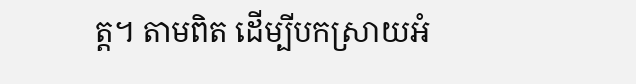ត្ត។ តាមពិត ដើម្បីបកស្រាយអំ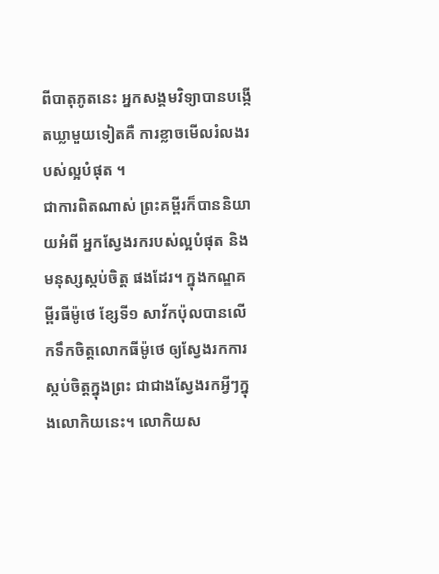ពីបាតុភូតនេះ អ្នកសង្គមវិទ្យាបានបង្កើតឃ្លាមួយទៀតគឺ ការខ្លាចមើលរំលងរបស់ល្អបំផុត ។
ជាការពិតណាស់ ព្រះគម្ពីរក៏បាននិយាយអំពី អ្នកស្វែងរករបស់ល្អបំផុត និងមនុស្សស្កប់ចិត្ត ផងដែរ។ ក្នុងកណ្ឌគម្ពីរធីម៉ូថេ ខ្សែទី១ សាវ័កប៉ុលបានលើកទឹកចិត្តលោកធីម៉ូថេ ឲ្យស្វែងរកការស្កប់ចិត្តក្នុងព្រះ ជាជាងស្វែងរកអ្វីៗក្នុងលោកិយនេះ។ លោកិយស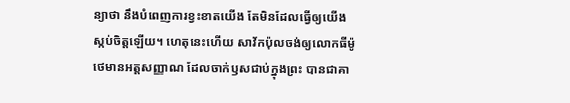ន្យាថា នឹងបំពេញការខ្វះខាតយើង តែមិនដែលធ្វើឲ្យយើងស្កប់ចិត្តឡើយ។ ហេតុនេះហើយ សាវ័កប៉ុលចង់ឲ្យលោកធីម៉ូថេមានអត្តសញ្ញាណ ដែលចាក់ឫសជាប់ក្នុងព្រះ បានជាគា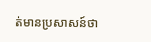ត់មានប្រសាសន៍ថា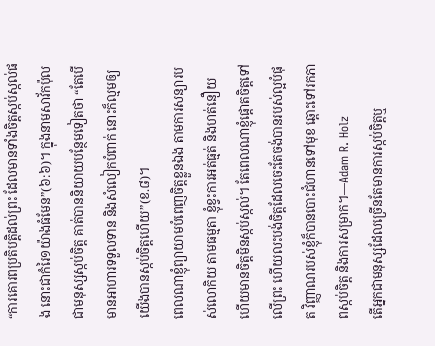“ការគោរពប្រតិបត្តិដល់ព្រះ ដែលមានទាំងចិត្តស្កប់ស្កល់ផង នោះជាកំរៃ១យ៉ាងធំមែន”(៦:៦)។ ក្នុងនាមសាវ័កប៉ុលជាមនុស្សស្កប់ចិត្ត គាត់បាននិយាយបន្ថែមទៀតថា “តែបើមានអាហារទទួលទាន និងសំលៀកបំពាក់ នោះក៏ល្មមឲ្យយើងបានស្កប់ចិត្តហើយ”(ខ.៨)។
ពេលណាខ្ញុំព្យាយាមបំពេញចិត្តខ្លួនឯង តាមការសន្យារបស់លោកិយ តាមធម្មតា ខ្ញុំខ្វះការអត់ធ្មត់ និងហត់នឿយ ហើយមានចិត្តមិនស្កប់ស្កល់។ តែពេលណាខ្ញុំផ្តោតចិត្តទៅលើព្រះ ហើយលះបង់ចិត្តដែលចេះតែចង់បានរបស់ល្អបំផុត វិញ្ញាណរបស់ខ្ញុំក៏បានបោះជំហានទៅមុខ ឆ្ពោះទៅរកភាពស្កប់ចិត្ត និងការសម្រាក។—Adam R. Holz
តើអ្នកជាមនុស្សដែលច្រើនតែមានការស្កប់ចិត្តឬ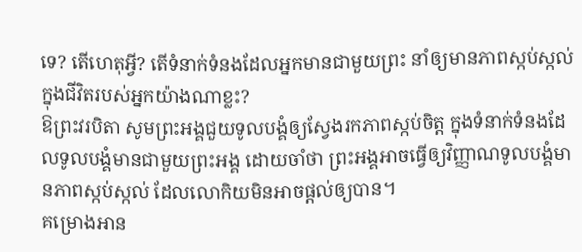ទេ? តើហេតុអ្វី? តើទំនាក់ទំនងដែលអ្នកមានជាមួយព្រះ នាំឲ្យមានភាពស្កប់ស្កល់ក្នុងជីវិតរបស់អ្នកយ៉ាងណាខ្លះ?
ឱព្រះវរបិតា សូមព្រះអង្គជួយទូលបង្គំឲ្យស្វែងរកភាពស្កប់ចិត្ត ក្នុងទំនាក់ទំនងដែលទូលបង្គំមានជាមួយព្រះអង្គ ដោយចាំថា ព្រះអង្គអាចធ្វើឲ្យវិញ្ញាណទូលបង្គំមានភាពស្កប់ស្កល់ ដែលលោកិយមិនអាចផ្តល់ឲ្យបាន។
គម្រោងអាន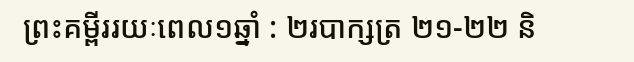ព្រះគម្ពីររយៈពេល១ឆ្នាំ : ២របាក្សត្រ ២១-២២ និ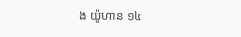ង យ៉ូហាន ១៤